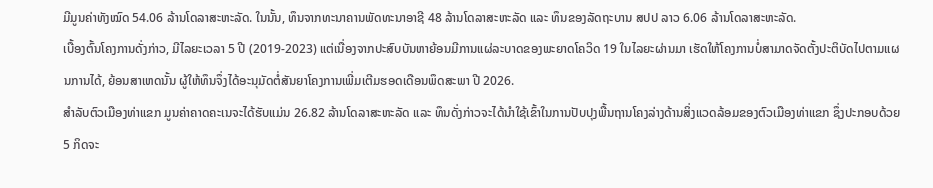ມີມູນຄ່າທັງໝົດ 54.06 ລ້ານໂດລາສະຫະລັດ. ໃນນັ້ນ, ທຶນຈາກທະນາຄານພັດທະນາອາຊີ 48 ລ້ານໂດລາສະຫະລັດ ແລະ ທຶນຂອງລັດຖະບານ ສປປ ລາວ 6.06 ລ້ານໂດລາສະຫະລັດ.
ເບື້ອງຕົ້ນໂຄງການດັ່ງກ່າວ, ມີໄລຍະເວລາ 5 ປີ (2019-2023) ແຕ່ເນື່ອງຈາກປະສົບບັນຫາຍ້ອນມີການແຜ່ລະບາດຂອງພະຍາດໂຄວິດ 19 ໃນໄລຍະຜ່ານມາ ເຮັດໃຫ້ໂຄງການບໍ່ສາມາດຈັດຕັ້ງປະຕິບັດໄປຕາມແຜນການໄດ້, ຍ້ອນສາເຫດນັ້ນ ຜູ້ໃຫ້ທຶນຈຶ່ງໄດ້ອະນຸມັດຕໍ່ສັນຍາໂຄງການເພີ່ມເຕີມຮອດເດືອນພຶດສະພາ ປີ 2026.
ສຳລັບຕົວເມືອງທ່າແຂກ ມູນຄ່າຄາດຄະເນຈະໄດ້ຮັບແມ່ນ 26.82 ລ້ານໂດລາສະຫະລັດ ແລະ ທຶນດັ່ງກ່າວຈະໄດ້ນຳໃຊ້ເຂົ້າໃນການປັບປຸງພື້ນຖານໂຄງລ່າງດ້ານສິ່ງແວດລ້ອມຂອງຕົວເມືອງທ່າແຂກ ຊຶ່ງປະກອບດ້ວຍ 5 ກິດຈະ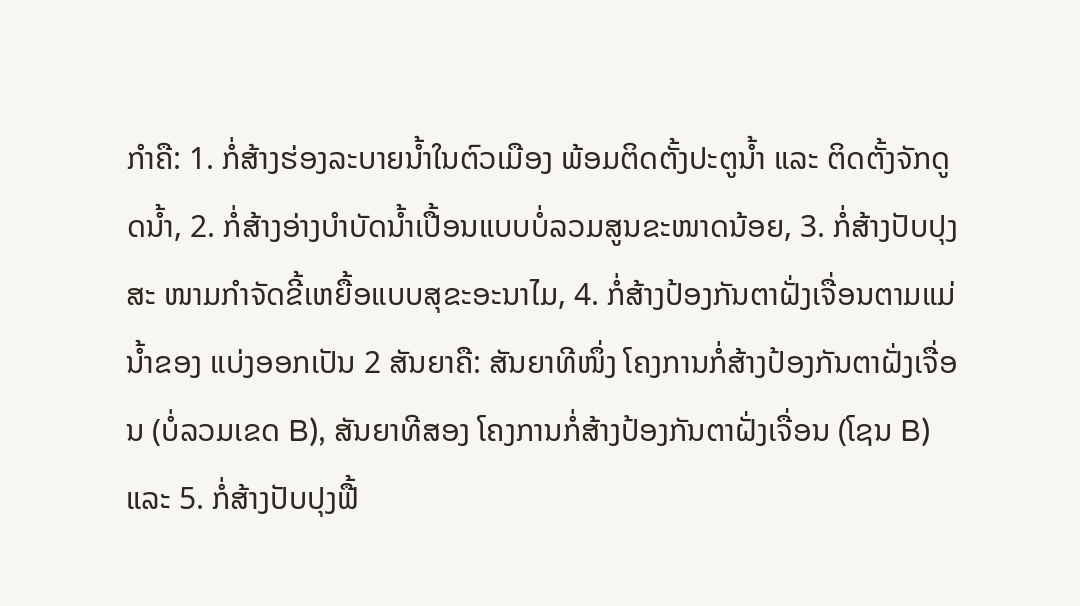ກໍາຄື: 1. ກໍ່ສ້າງຮ່ອງລະບາຍນໍ້າໃນຕົວເມືອງ ພ້ອມຕິດຕັ້ງປະຕູນໍ້າ ແລະ ຕິດຕັ້ງຈັກດູດນ້ຳ, 2. ກໍ່ສ້າງອ່າງບໍາບັດນໍ້າເປື້ອນແບບບໍ່ລວມສູນຂະໜາດນ້ອຍ, 3. ກໍ່ສ້າງປັບປຸງສະ ໜາມກໍາຈັດຂີ້ເຫຍື້ອແບບສຸຂະອະນາໄມ, 4. ກໍ່ສ້າງປ້ອງກັນຕາຝັ່ງເຈື່ອນຕາມແມ່ນ້ຳຂອງ ແບ່ງອອກເປັນ 2 ສັນຍາຄື: ສັນຍາທີໜຶ່ງ ໂຄງການກໍ່ສ້າງປ້ອງກັນຕາຝັ່ງເຈື່ອນ (ບໍ່ລວມເຂດ B), ສັນຍາທີສອງ ໂຄງການກໍ່ສ້າງປ້ອງກັນຕາຝັ່ງເຈື່ອນ (ໂຊນ B) ແລະ 5. ກໍ່ສ້າງປັບປຸງຟື້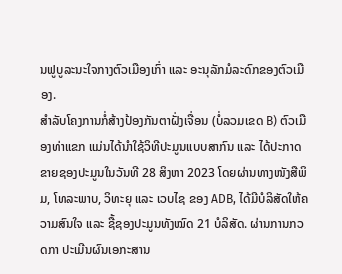ນຟູບູລະນະໃຈກາງຕົວເມືອງເກົ່າ ແລະ ອະນຸລັກມໍລະດົກຂອງຕົວເມືອງ.
ສຳລັບໂຄງການກໍ່ສ້າງປ້ອງກັນຕາຝັ່ງເຈື່ອນ (ບໍ່ລວມເຂດ B) ຕົວເມືອງທ່າແຂກ ແມ່ນໄດ້ນຳໃຊ້ວິທີປະມູນແບບສາກົນ ແລະ ໄດ້ປະກາດຂາຍຊອງປະມູນໃນວັນທີ 28 ສິງຫາ 2023 ໂດຍຜ່ານທາງໜັງສືພິມ, ໂທລະພາບ, ວິທະຍຸ ແລະ ເວບໄຊ ຂອງ ADB, ໄດ້ມີບໍລິສັດໃຫ້ຄວາມສົນໃຈ ແລະ ຊື້ຊອງປະມູນທັງໝົດ 21 ບໍລິສັດ. ຜ່ານການກວດກາ ປະເມີນຜົນເອກະສານ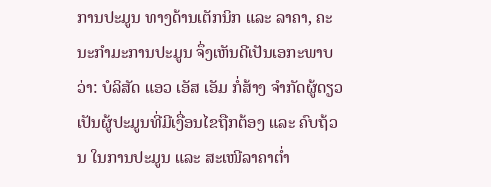ການປະມູນ ທາງດ້ານເຕັກນິກ ແລະ ລາຄາ, ຄະນະກຳມະການປະມູນ ຈຶ່ງເຫັນດີເປັນເອກະພາບວ່າ: ບໍລິສັດ ແອວ ເອັສ ເອັມ ກໍ່ສ້າງ ຈໍາກັດຜູ້ດຽວ ເປັນຜູ້ປະມູນທີ່ມີເງື່ອນໄຂຖືກຕ້ອງ ແລະ ຄົບຖ້ວນ ໃນການປະມູນ ແລະ ສະເໜີລາຄາຕ່ຳ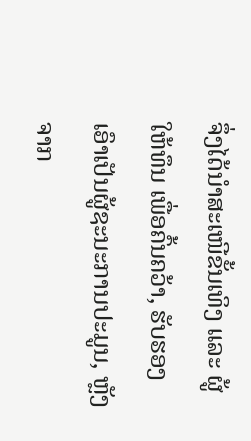ຈຶ່ງໄດ້ນຳສະເໜີຂັ້ນເທິງ ແລະ ຜູ້ໃຫ້ທຶນ ເພື່ອຄົ້ນຄວ້າ, ຮັບຮອງເອົາເປັນຜູ້ຊະນະການປະມູນ, ຫຼັງຈາກ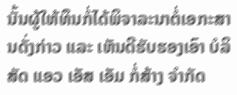ນັ້ນຜູ້ໃຫ້ທຶນກໍ່ໄດ້ພິຈາລະນາຕໍ່ເອກະສານດັ່ງກ່າວ ແລະ ເຫັນດີຮັບຮອງເອົາ ບໍລິສັດ ແອວ ເອັສ ເອັມ ກໍ່ສ້າງ ຈໍາກັດ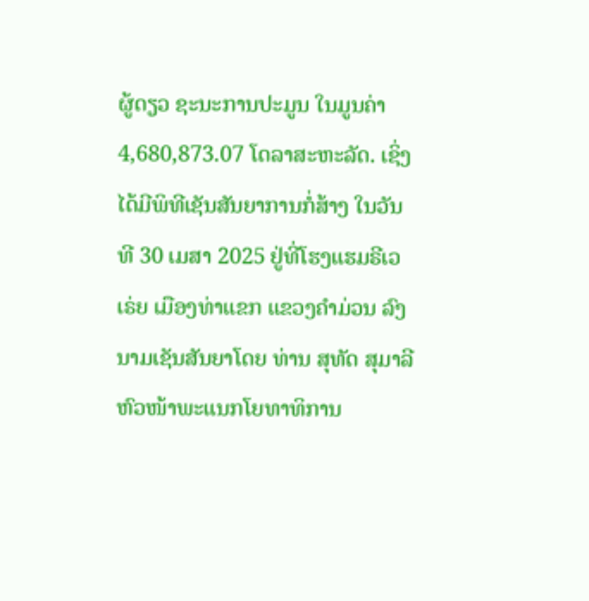ຜູ້ດຽວ ຊະນະການປະມູນ ໃນມູນຄ່າ 4,680,873.07 ໂດລາສະຫະລັດ. ເຊິ່ງໄດ້ມີພິທີເຊັນສັນຍາການກໍ່ສ້າງ ໃນວັນທີ 30 ເມສາ 2025 ຢູ່ທີ່ໂຮງແຮມຣີເວເຣ່ຍ ເມືອງທ່າແຂກ ແຂວງຄໍາມ່ວນ ລົງນາມເຊັນສັນຍາໂດຍ ທ່ານ ສຸທັດ ສຸມາລີ ຫົວໜ້າພະແນກໂຍທາທິການ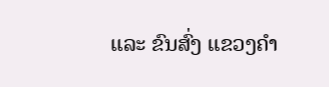ແລະ ຂົນສົ່ງ ແຂວງຄໍາ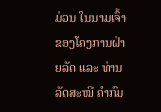ມ່ວນ ໃນນາມເຈົ້າຂອງໂຄງການຝ່າຍລັດ ແລະ ທ່ານ ລັດສະໝີ ຄໍາກົມ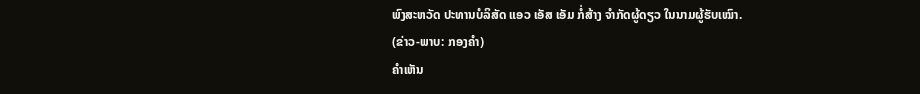ພົງສະຫວັດ ປະທານບໍລິສັດ ແອວ ເອັສ ເອັມ ກໍ່ສ້າງ ຈຳກັດຜູ້ດຽວ ໃນນາມຜູ້ຮັບເໝົາ.
(ຂ່າວ-ພາບ: ກອງຄໍາ)
ຄໍາເຫັນ